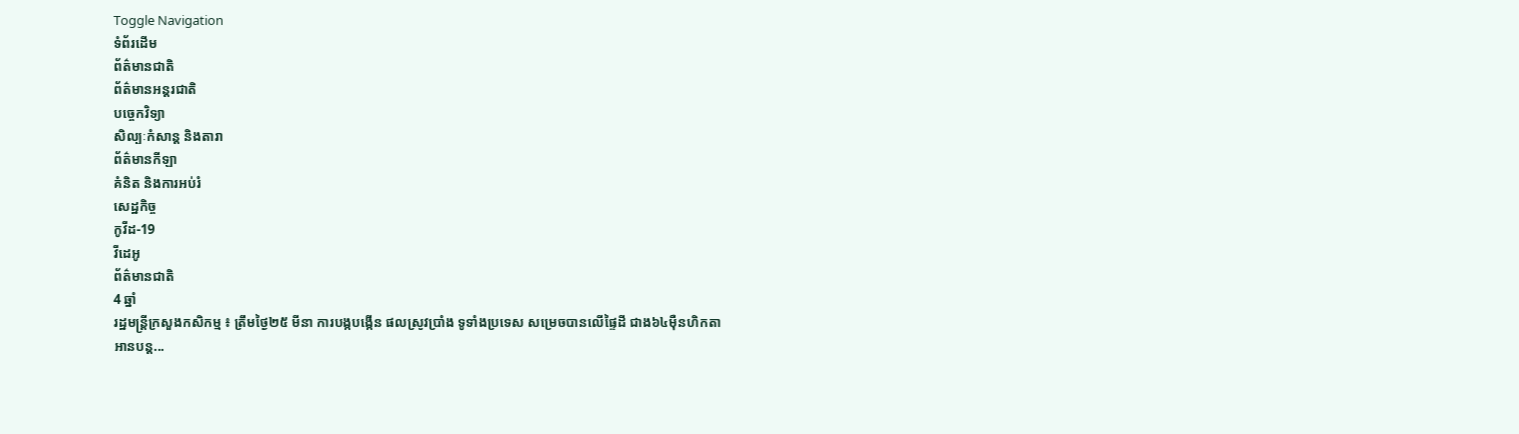Toggle Navigation
ទំព័រដើម
ព័ត៌មានជាតិ
ព័ត៌មានអន្តរជាតិ
បច្ចេកវិទ្យា
សិល្បៈកំសាន្ត និងតារា
ព័ត៌មានកីឡា
គំនិត និងការអប់រំ
សេដ្ឋកិច្ច
កូវីដ-19
វីដេអូ
ព័ត៌មានជាតិ
4 ឆ្នាំ
រដ្ឋមន្រ្តីក្រសួងកសិកម្ម ៖ ត្រឹមថ្ងៃ២៥ មីនា ការបង្កបង្កើន ផលស្រូវប្រាំង ទូទាំងប្រទេស សម្រេចបានលើផ្ទៃដី ជាង៦៤ម៉ឺនហិកតា
អានបន្ត...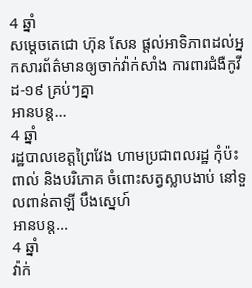4 ឆ្នាំ
សម្ដេចតេជោ ហ៊ុន សែន ផ្ដល់អាទិភាពដល់អ្នកសារព័ត៌មានឲ្យចាក់វ៉ាក់សាំង ការពារជំងឺកូវីដ-១៩ គ្រប់ៗគ្នា
អានបន្ត...
4 ឆ្នាំ
រដ្ឋបាលខេត្តព្រៃវែង ហាមប្រជាពលរដ្ឋ កុំប៉ះពាល់ និងបរិភោគ ចំពោះសត្វស្លាបងាប់ នៅទួលពាន់តាឡី បឹងស្នេហ៍
អានបន្ត...
4 ឆ្នាំ
វ៉ាក់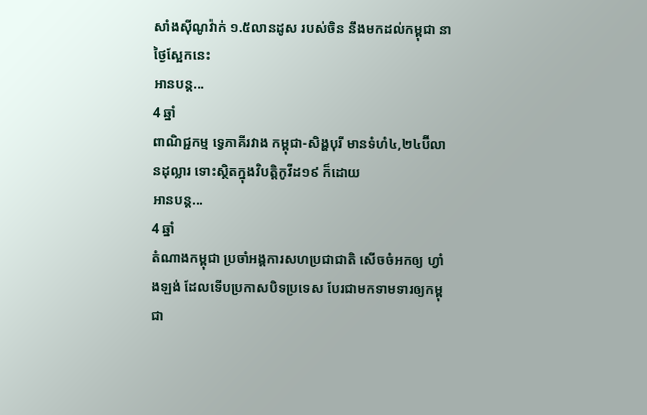សាំងស៊ីណូវ៉ាក់ ១.៥លានដូស របស់ចិន នឹងមកដល់កម្ពុជា នាថ្ងៃស្អែកនេះ
អានបន្ត...
4 ឆ្នាំ
ពាណិជ្ជកម្ម ទ្វេភាគីរវាង កម្ពុជា-សិង្ហបុរី មានទំហំ៤,២៤ប៊ីលានដុល្លារ ទោះស្ថិតក្នុងវិបត្តិកូវីដ១៩ ក៏ដោយ
អានបន្ត...
4 ឆ្នាំ
តំណាងកម្ពុជា ប្រចាំអង្គការសហប្រជាជាតិ សើចចំអកឲ្យ ហ្វាំងឡង់ ដែលទើបប្រកាសបិទប្រទេស បែរជាមកទាមទារឲ្យកម្ពុជា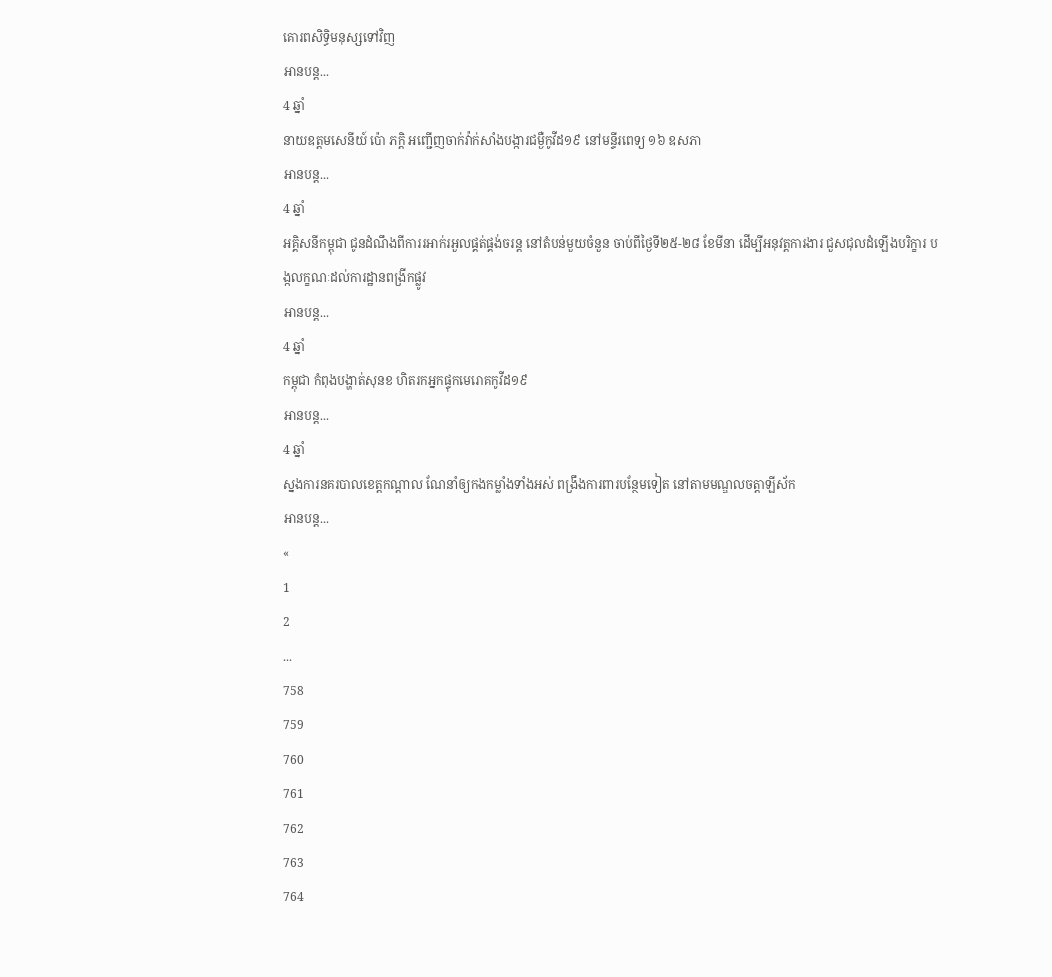គោរពសិទ្ធិមនុស្សទៅវិញ
អានបន្ត...
4 ឆ្នាំ
នាយឧត្តមសេនីយ៍ ប៉ោ ភក្តិ អញ្ជើញចាក់វ៉ាក់សាំងបង្ការជម្ងឺកូវីដ១៩ នៅមន្ទីរពេទ្យ ១៦ ឧសភា
អានបន្ត...
4 ឆ្នាំ
អគ្គិសនីកម្ពុជា ជូនដំណឹងពីការរអាក់រអួលផ្គត់ផ្គង់ចរន្ត នៅតំបន់មួយចំនួន ចាប់ពីថ្ងៃទី២៥-២៨ ខែមីនា ដើម្បីអនុវត្តការងារ ជួសជុលដំឡើងបរិក្ខារ បង្កលក្ខណៈដល់ការដ្ឋានពង្រីកផ្លូវ
អានបន្ត...
4 ឆ្នាំ
កម្ពុជា កំពុងបង្ហាត់សុនខ ហិតរកអ្នកផ្ទុកមេរោគកូវីដ១៩
អានបន្ត...
4 ឆ្នាំ
ស្នងការនគរបាលខេត្តកណ្ដាល ណែនាំឲ្យកងកម្លាំងទាំងអស់ ពង្រឹងការពារបន្ថែមទៀត នៅតាមមណ្ឌលចត្តាឡីស័ក
អានបន្ត...
«
1
2
...
758
759
760
761
762
763
764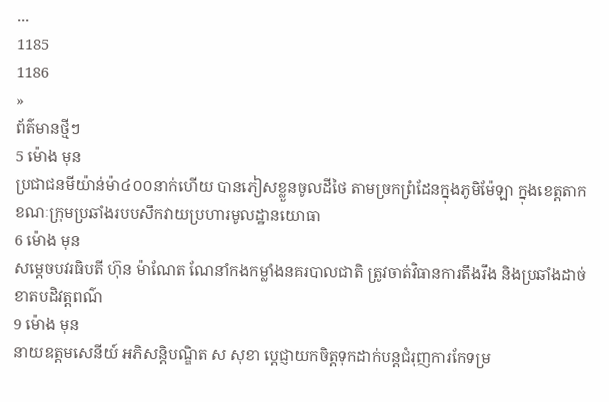...
1185
1186
»
ព័ត៌មានថ្មីៗ
5 ម៉ោង មុន
ប្រជាជនមីយ៉ាន់ម៉ា៤០០នាក់ហើយ បានភៀសខ្លួនចូលដីថៃ តាមច្រកព្រំដែនក្នុងភូមិម៉ែឡា ក្នុងខេត្តតាក ខណៈក្រុមប្រឆាំងរបបសឹកវាយប្រហារមូលដ្ឋានយោធា
6 ម៉ោង មុន
សម្តេចបវរធិបតី ហ៊ុន ម៉ាណែត ណែនាំកងកម្លាំងនគរបាលជាតិ ត្រូវចាត់វិធានការតឹងរឹង និងប្រឆាំងដាច់ខាតបដិវត្តពណ៌
9 ម៉ោង មុន
នាយឧត្តមសេនីយ៍ អភិសន្តិបណ្ឌិត ស សុខា ប្ដេជ្ញាយកចិត្តទុកដាក់បន្តជំរុញការកែទម្រ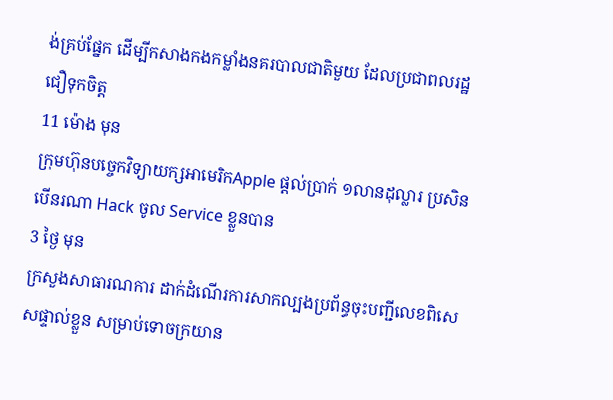ង់គ្រប់ផ្នែក ដើម្បីកសាងកងកម្លាំងនគរបាលជាតិមួយ ដែលប្រជាពលរដ្ឋជឿទុកចិត្ត
11 ម៉ោង មុន
ក្រុមហ៊ុនបច្ចេកវិទ្យាយក្សអាមេរិកApple ផ្ដល់ប្រាក់ ១លានដុល្លារ ប្រសិនបើនរណា Hack ចូល Service ខ្លួនបាន
3 ថ្ងៃ មុន
ក្រសួងសាធារណការ ដាក់ដំណើរការសាកល្បងប្រព័ន្ធចុះបញ្ជីលេខពិសេសផ្ទាល់ខ្លួន សម្រាប់ទោចក្រយាន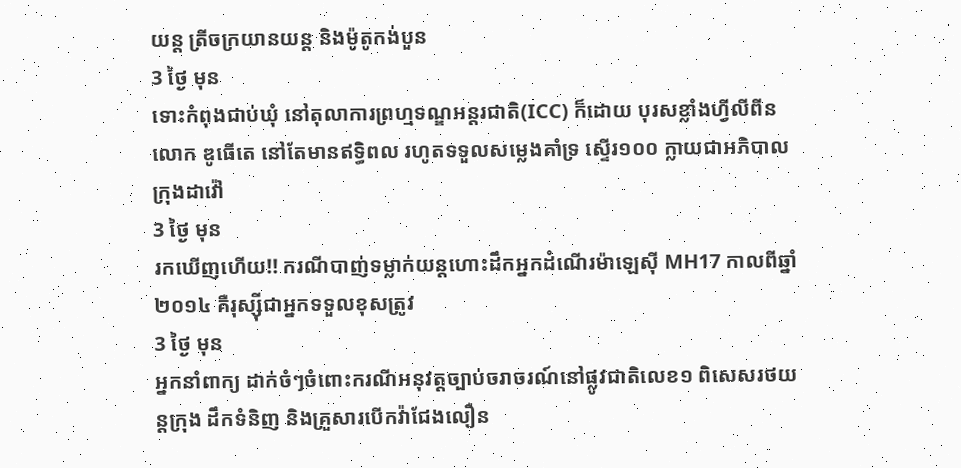យន្ត ត្រីចក្រយានយន្ត និងម៉ូតូកង់បួន
3 ថ្ងៃ មុន
ទោះកំពុងជាប់ឃុំ នៅតុលាការព្រហ្មទណ្ឌអន្តរជាតិ(ICC) ក៏ដោយ បុរសខ្លាំងហ្វីលីពីន លោក ឌូធើតេ នៅតែមានឥទ្ធិពល រហូតទទួលសម្លេងគាំទ្រ ស្ទើរ១០០ ក្លាយជាអភិបាលក្រុងដាវ៉ៅ
3 ថ្ងៃ មុន
រកឃើញហើយ!! ករណីបាញ់ទម្លាក់យន្តហោះដឹកអ្នកដំណើរម៉ាឡេស៊ី MH17 កាលពីឆ្នាំ២០១៤ គឺរុស្ស៊ីជាអ្នកទទួលខុសត្រូវ
3 ថ្ងៃ មុន
អ្នកនាំពាក្យ ដាក់ចំៗចំពោះករណីអនុវត្តច្បាប់ចរាចរណ៍នៅផ្លូវជាតិលេខ១ ពិសេសរថយន្តក្រុង ដឹកទំនិញ និងគ្រួសារបើកវ៉ាជែងលឿន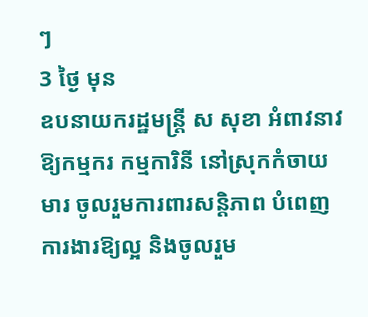ៗ
3 ថ្ងៃ មុន
ឧបនាយករដ្ឋមន្ត្រី ស សុខា អំពាវនាវឱ្យកម្មករ កម្មការិនី នៅស្រុកកំចាយមារ ចូលរួមការពារសន្តិភាព បំពេញការងារឱ្យល្អ និងចូលរួម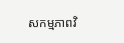សកម្មភាពវិ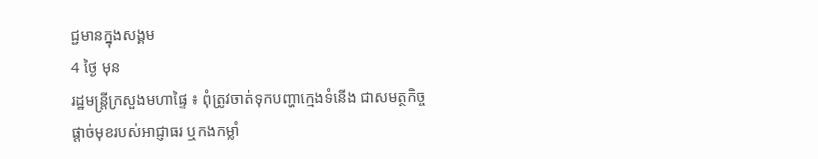ជ្ជមានក្នុងសង្គម
4 ថ្ងៃ មុន
រដ្ឋមន្ត្រីក្រសួងមហាផ្ទៃ ៖ ពុំត្រូវចាត់ទុកបញ្ហាក្មេងទំនើង ជាសមត្ថកិច្ចផ្ដាច់មុខរបស់អាជ្ញាធរ ឬកងកម្លាំ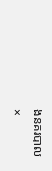ងនគរបាល
×